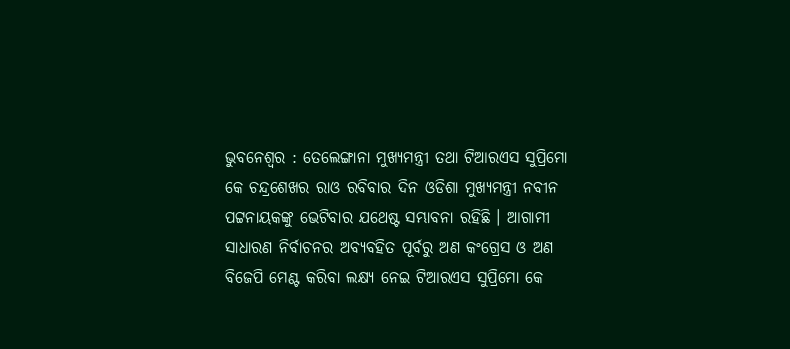ଭୁବନେଶ୍ୱର : ତେଲେଙ୍ଗାନା ମୁଖ୍ୟମନ୍ତ୍ରୀ ତଥା ଟିଆରଏସ ସୁପ୍ରିମୋ କେ ଚନ୍ଦ୍ରଶେଖର ରାଓ ରବିବାର ଦିନ ଓଡିଶା ମୁଖ୍ୟମନ୍ତ୍ରୀ ନବୀନ ପଟ୍ଟନାୟକଙ୍କୁ ଭେଟିବାର ଯଥେଷ୍ଟ ସମ୍ଭାବନା ରହିଛି । ଆଗାମୀ ସାଧାରଣ ନିର୍ବାଚନର ଅବ୍ୟବହିତ ପୂର୍ବରୁ ଅଣ କଂଗ୍ରେସ ଓ ଅଣ ବିଜେପି ମେଣ୍ଟ କରିବା ଲକ୍ଷ୍ୟ ନେଇ ଟିଆରଏସ ସୁପ୍ରିମୋ କେ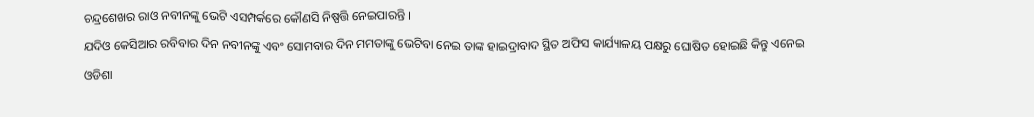ଚନ୍ଦ୍ରଶେଖର ରାଓ ନବୀନଙ୍କୁ ଭେଟି ଏସମ୍ପର୍କରେ କୌଣସି ନିଷ୍ପତ୍ତି ନେଇପାରନ୍ତି ।
ଯଦିଓ କେସିଆର ରବିବାର ଦିନ ନବୀନଙ୍କୁ ଏବଂ ସୋମବାର ଦିନ ମମତାଙ୍କୁ ଭେଟିବା ନେଇ ତାଙ୍କ ହାଇଦ୍ରାବାଦ ସ୍ଥିତ ଅଫିସ କାର୍ଯ୍ୟାଳୟ ପକ୍ଷରୁ ଘୋଷିତ ହୋଇଛି କିନ୍ତୁ ଏନେଇ ଓଡିଶା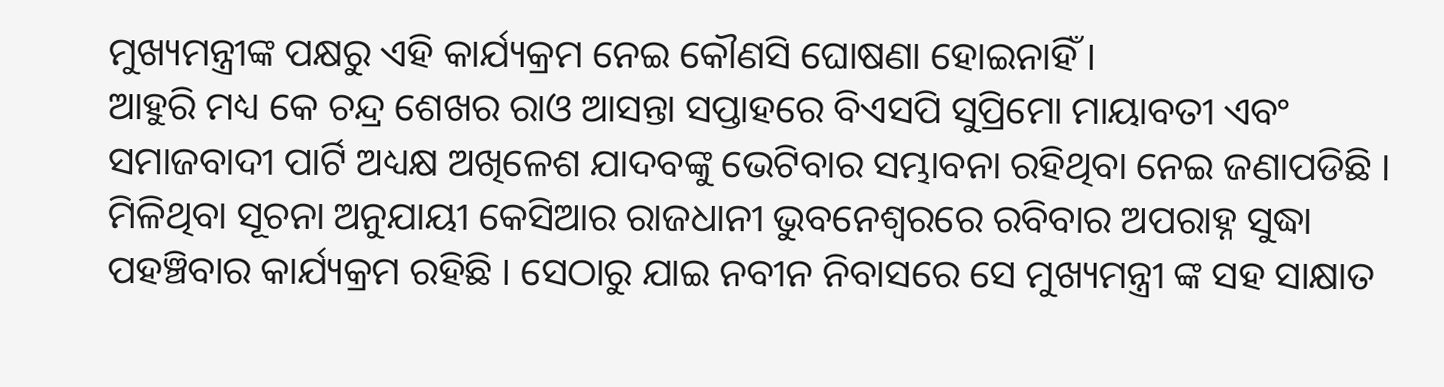ମୁଖ୍ୟମନ୍ତ୍ରୀଙ୍କ ପକ୍ଷରୁ ଏହି କାର୍ଯ୍ୟକ୍ରମ ନେଇ କୌଣସି ଘୋଷଣା ହୋଇନାହିଁ ।
ଆହୁରି ମଧ୍ୟ କେ ଚନ୍ଦ୍ର ଶେଖର ରାଓ ଆସନ୍ତା ସପ୍ତାହରେ ବିଏସପି ସୁପ୍ରିମୋ ମାୟାବତୀ ଏବଂ ସମାଜବାଦୀ ପାର୍ଟି ଅଧ୍ୟକ୍ଷ ଅଖିଳେଶ ଯାଦବଙ୍କୁ ଭେଟିବାର ସମ୍ଭାବନା ରହିଥିବା ନେଇ ଜଣାପଡିଛି ।
ମିଳିଥିବା ସୂଚନା ଅନୁଯାୟୀ କେସିଆର ରାଜଧାନୀ ଭୁବନେଶ୍ୱରରେ ରବିବାର ଅପରାହ୍ନ ସୁଦ୍ଧା ପହଞ୍ଚିବାର କାର୍ଯ୍ୟକ୍ରମ ରହିଛି । ସେଠାରୁ ଯାଇ ନବୀନ ନିବାସରେ ସେ ମୁଖ୍ୟମନ୍ତ୍ରୀ ଙ୍କ ସହ ସାକ୍ଷାତ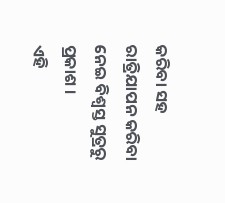କରିବା ସହ ରାତ୍ରିଯାପନ କରିବା ନେଇ ବିଶ୍ୱସ୍ତ ସୁତ୍ରରୁ ପ୍ରକାଶ ।
ଏହି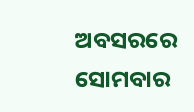ଅବସରରେ ସୋମବାର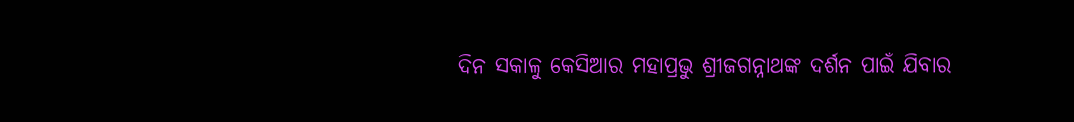ଦିନ ସକାଳୁ କେସିଆର ମହାପ୍ରଭୁ ଶ୍ରୀଜଗନ୍ନାଥଙ୍କ ଦର୍ଶନ ପାଇଁ ଯିବାର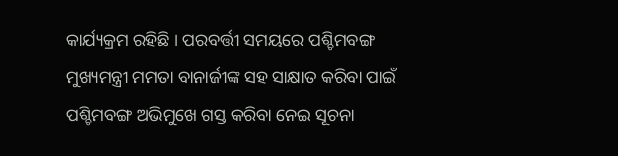କାର୍ଯ୍ୟକ୍ରମ ରହିଛି । ପରବର୍ତ୍ତୀ ସମୟରେ ପଶ୍ଚିମବଙ୍ଗ ମୁଖ୍ୟମନ୍ତ୍ରୀ ମମତା ବାନାର୍ଜୀଙ୍କ ସହ ସାକ୍ଷାତ କରିବା ପାଇଁ ପଶ୍ଚିମବଙ୍ଗ ଅଭିମୁଖେ ଗସ୍ତ କରିବା ନେଇ ସୂଚନା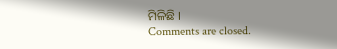ମିଳିଛି ।
Comments are closed.